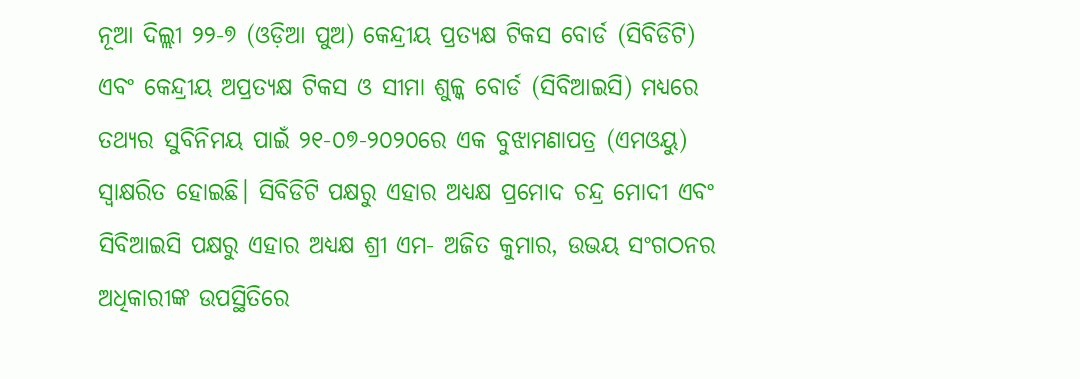ନୂଆ ଦିଲ୍ଲୀ ୨୨-୭ (ଓଡ଼ିଆ ପୁଅ) କେନ୍ଦ୍ରୀୟ ପ୍ରତ୍ୟକ୍ଷ ଟିକସ ବୋର୍ଡ (ସିବିଡିଟି) ଏବଂ କେନ୍ଦ୍ରୀୟ ଅପ୍ରତ୍ୟକ୍ଷ ଟିକସ ଓ ସୀମା ଶୁଳ୍କ ବୋର୍ଡ (ସିବିଆଇସି) ମଧ୍ୟରେ ତଥ୍ୟର ସୁବିନିମୟ ପାଇଁ ୨୧-୦୭-୨୦୨୦ରେ ଏକ ବୁଝାମଣାପତ୍ର (ଏମଓୟୁ) ସ୍ଵାକ୍ଷରିତ ହୋଇଛି। ସିବିଡିଟି ପକ୍ଷରୁ ଏହାର ଅଧ୍ୟକ୍ଷ ପ୍ରମୋଦ ଚନ୍ଦ୍ର ମୋଦୀ ଏବଂ ସିବିଆଇସି ପକ୍ଷରୁ ଏହାର ଅଧ୍ୟକ୍ଷ ଶ୍ରୀ ଏମ- ଅଜିତ କୁମାର, ଉଭୟ ସଂଗଠନର ଅଧିକାରୀଙ୍କ ଉପସ୍ଥିତିରେ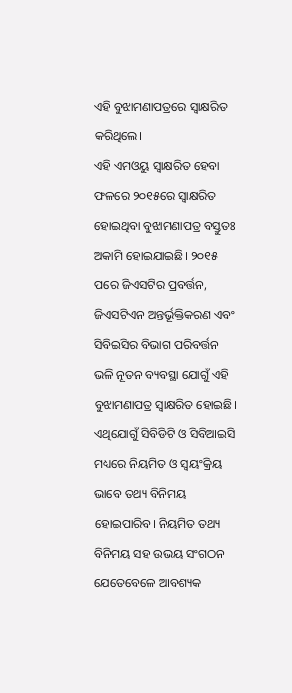ଏହି ବୁଝାମଣାପତ୍ରରେ ସ୍ଵାକ୍ଷରିତ କରିଥିଲେ।
ଏହି ଏମଓୟୁ ସ୍ଵାକ୍ଷରିତ ହେବା ଫଳରେ ୨୦୧୫ରେ ସ୍ଵାକ୍ଷରିତ ହୋଇଥିବା ବୁଝାମଣାପତ୍ର ବସ୍ତୁତଃ ଅକାମି ହୋଇଯାଇଛି। ୨୦୧୫ ପରେ ଜିଏସଟିର ପ୍ରବର୍ତ୍ତନ, ଜିଏସଟିଏନ ଅନ୍ତର୍ଭୂକ୍ତିକରଣ ଏବଂ ସିବିଇସିର ବିଭାଗ ପରିବର୍ତ୍ତନ ଭଳି ନୂତନ ବ୍ୟବସ୍ଥା ଯୋଗୁଁ ଏହି ବୁଝାମଣାପତ୍ର ସ୍ଵାକ୍ଷରିତ ହୋଇଛି। ଏଥିଯୋଗୁଁ ସିବିଡିଟି ଓ ସିବିଆଇସି ମଧ୍ୟରେ ନିୟମିତ ଓ ସ୍ଵୟଂକ୍ରିୟ ଭାବେ ତଥ୍ୟ ବିନିମୟ ହୋଇପାରିବ। ନିୟମିତ ତଥ୍ୟ ବିନିମୟ ସହ ଉଭୟ ସଂଗଠନ ଯେତେବେଳେ ଆବଶ୍ୟକ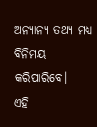ଅନ୍ୟାନ୍ୟ ତଥ୍ୟ ମଧ୍ୟ ବିନିମୟ କରିପାରିବେ।
ଏହି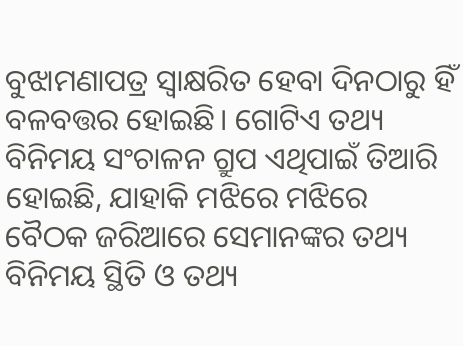ବୁଝାମଣାପତ୍ର ସ୍ଵାକ୍ଷରିତ ହେବା ଦିନଠାରୁ ହିଁ ବଳବତ୍ତର ହୋଇଛି। ଗୋଟିଏ ତଥ୍ୟ ବିନିମୟ ସଂଚାଳନ ଗ୍ରୁପ ଏଥିପାଇଁ ତିଆରି ହୋଇଛି, ଯାହାକି ମଝିରେ ମଝିରେ ବୈଠକ ଜରିଆରେ ସେମାନଙ୍କର ତଥ୍ୟ ବିନିମୟ ସ୍ଥିତି ଓ ତଥ୍ୟ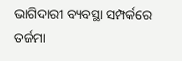ଭାଗିଦାରୀ ବ୍ୟବସ୍ଥା ସମ୍ପର୍କରେ ତର୍ଜମା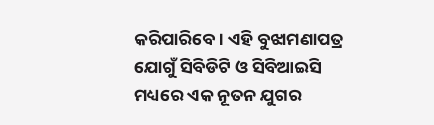କରିପାରିବେ। ଏହି ବୁଝାମଣାପତ୍ର ଯୋଗୁଁ ସିବିଡିଟି ଓ ସିବିଆଇସି ମଧ୍ୟରେ ଏକ ନୂତନ ଯୁଗର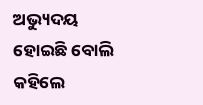ଅଭ୍ୟୁଦୟ ହୋଇଛି ବୋଲି କହିଲେ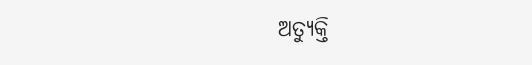ଅତ୍ୟୁକ୍ତି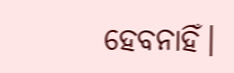ହେବନାହିଁ।